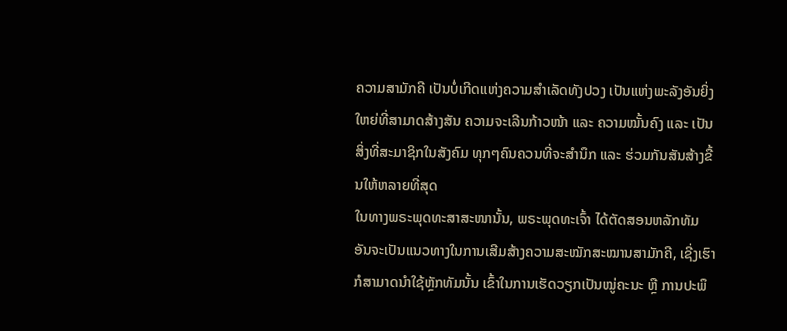ຄວາມສາມັກຄີ ເປັນບໍ່ເກີດແຫ່ງຄວາມສໍາເລັດທັງປວງ ເປັນແຫ່ງພະລັງອັນຍິ່ງໃຫຍ່ທີ່ສາມາດສ້າງສັນ ຄວາມຈະເລີນກ້າວໜ້າ ແລະ ຄວາມໝັ້ນຄົງ ແລະ ເປັນສິ່ງທີ່ສະມາຊິກໃນສັງຄົມ ທຸກໆຄົນຄວນທີ່ຈະສໍານຶກ ແລະ ຮ່ວມກັນສັນສ້າງຂື້ນໃຫ້ຫລາຍທີ່ສຸດ
ໃນທາງພຣະພຸດທະສາສະໜານັ້ນ, ພຣະພຸດທະເຈົ້າ ໄດ້ຕັດສອນຫລັກທັມ ອັນຈະເປັນແນວທາງໃນການເສີມສ້າງຄວາມສະໝັກສະໝານສາມັກຄີ, ເຊີ່ງເຮົາກໍສາມາດນໍາໃຊ້ຫຼັກທັມນັ້ນ ເຂົ້າໃນການເຮັດວຽກເປັນໝູ່ຄະນະ ຫຼື ການປະພຶ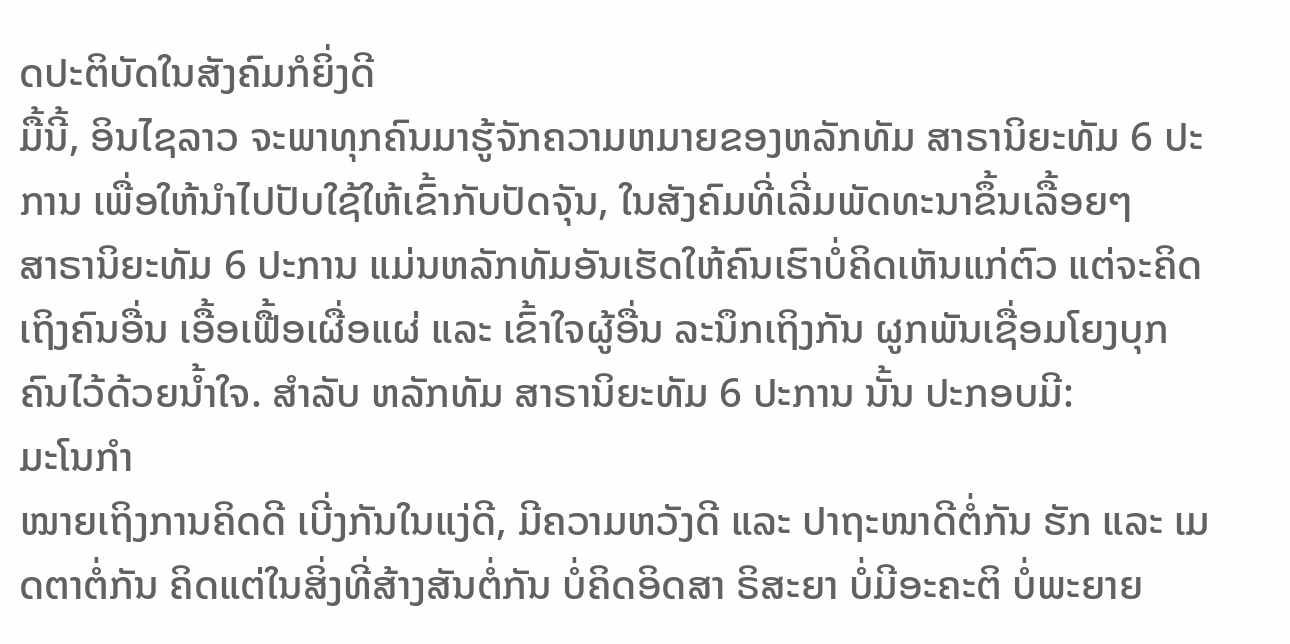ດປະຕິບັດໃນສັງຄົມກໍຍິ່ງດີ
ມື້ນີ້, ອິນໄຊລາວ ຈະພາທຸກຄົນມາຮູ້ຈັກຄວາມຫມາຍຂອງຫລັກທັມ ສາຣານິຍະທັມ 6 ປະການ ເພື່ອໃຫ້ນຳໄປປັບໃຊ້ໃຫ້ເຂົ້າກັບປັດຈຸັນ, ໃນສັງຄົມທີ່ເລີ່ມພັດທະນາຂຶ້ນເລື້ອຍໆ
ສາຣານິຍະທັມ 6 ປະການ ແມ່ນຫລັກທັມອັນເຮັດໃຫ້ຄົນເຮົາບໍ່ຄິດເຫັນແກ່ຕົວ ແຕ່ຈະຄິດເຖິງຄົນອື່ນ ເອື້ອເຟື້ອເຜື່ອແຜ່ ແລະ ເຂົ້າໃຈຜູ້ອື່ນ ລະນຶກເຖິງກັນ ຜູກພັນເຊື່ອມໂຍງບຸກຄົນໄວ້ດ້ວຍນ້ຳໃຈ. ສຳລັບ ຫລັກທັມ ສາຣານິຍະທັມ 6 ປະການ ນັ້ນ ປະກອບມີ:
ມະໂນກໍາ
ໝາຍເຖິງການຄິດດີ ເບີ່ງກັນໃນແງ່ດີ, ມີຄວາມຫວັງດີ ແລະ ປາຖະໜາດີຕໍ່ກັນ ຮັກ ແລະ ເມດຕາຕໍ່ກັນ ຄິດແຕ່ໃນສິ່ງທີ່ສ້າງສັນຕໍ່ກັນ ບໍ່ຄິດອິດສາ ຣິສະຍາ ບໍ່ມີອະຄະຕິ ບໍ່ພະຍາຍ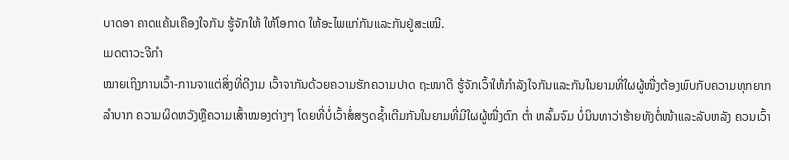ບາດອາ ຄາດແຄ້ນເຄືອງໃຈກັນ ຮູ້ຈັກໃຫ້ ໃຫ້ໂອກາດ ໃຫ້ອະໄພແກ່ກັນແລະກັນຢູ່ສະເໝີ.
ເມດຕາວະຈີກໍາ
ໝາຍເຖິງການເວົ້າ-ການຈາແຕ່ສິ່ງທີ່ດີງາມ ເວົ້າຈາກັນດ້ວຍຄວາມຮັກຄວາມປາດ ຖະໜາດີ ຮູ້ຈັກເວົ້າໃຫ້ກໍາລັງໃຈກັນແລະກັນໃນຍາມທີ່ໃຜຜູ້ໜື່ງຕ້ອງພົບກັບຄວາມທຸກຍາກລໍາບາກ ຄວາມຜິດຫວັງຫຼືຄວາມເສົ້າໝອງຕ່າງໆ ໂດຍທີ່ບໍ່ເວົ້າສໍ່ສຽດຊໍ້າເຕີມກັນໃນຍາມທີ່ມີໃຜຜູ້ໜື່ງຕົກ ຕໍ່າ ຫລົ້ມຈົມ ບໍ່ນິນທາວ່າຮ້າຍທັງຕໍ່ໜ້າແລະລັບຫລັງ ຄວນເວົ້າ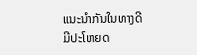ແນະນໍາກັນໃນທາງດີມີປະໂຫຍດ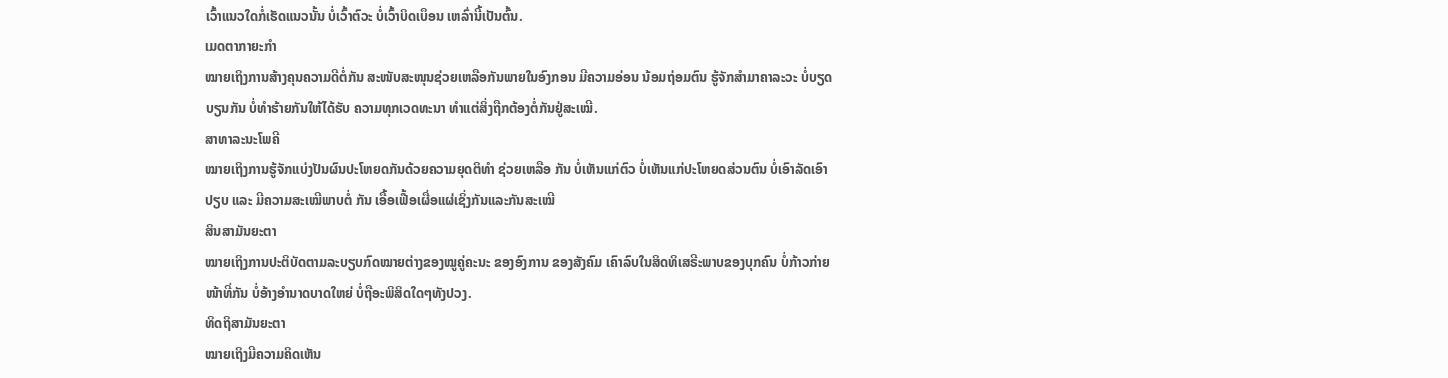ເວົ້າແນວໃດກໍ່ເຮັດແນວນັ້ນ ບໍ່ເວົ້າຕົວະ ບໍ່ເວົ້າບິດເບຶອນ ເຫລົ່ານີ້ເປັນຕົ້ນ.
ເມດຕາກາຍະກໍາ
ໝາຍເຖິງການສ້າງຄຸນຄວາມດີຕໍ່ກັນ ສະໜັບສະໜຸນຊ່ວຍເຫລືອກັນພາຍໃນອົງກອນ ມີຄວາມອ່ອນ ນ້ອມຖ່ອມຕົນ ຮູ້ຈັກສໍາມາຄາລະວະ ບໍ່ບຽດບຽນກັນ ບໍ່ທໍາຮ້າຍກັນໃຫ້ໄດ້ຮັບ ຄວາມທຸກເວດທະນາ ທໍາແຕ່ສິ່ງຖືກຕ້ອງຕໍ່ກັນຢູ່ສະເໝີ.
ສາທາລະນະໂພຄີ
ໝາຍເຖິງການຮູ້ຈັກແບ່ງປັນຜົນປະໂຫຍດກັນດ້ວຍຄວາມຍຸດຕິທໍາ ຊ່ວຍເຫລືອ ກັນ ບໍ່ເຫັນແກ່ຕົວ ບໍ່ເຫັນແກ່ປະໂຫຍດສ່ວນຕົນ ບໍ່ເອົາລັດເອົາປຽບ ແລະ ມີຄວາມສະເໝີພາບຕໍ່ ກັນ ເອື້ອເຟື້ອເຜື່ອແຜ່ເຊິ່ງກັນແລະກັນສະເໝີ
ສິນສາມັນຍະຕາ
ໝາຍເຖິງການປະຕິບັດຕາມລະບຽບກົດໝາຍຕ່າງຂອງໝູຄູ່ຄະນະ ຂອງອົງການ ຂອງສັງຄົມ ເຄົາລົບໃນສິດທິເສຣີະພາບຂອງບຸກຄົນ ບໍ່ກ້າວກ່າຍໜ້າທີ່ກັນ ບໍ່ອ້າງອໍານາດບາດໃຫຍ່ ບໍ່ຖືອະພິສິດໃດໆທັງປວງ.
ທິດຖິສາມັນຍະຕາ
ໝາຍເຖິງມີຄວາມຄິດເຫັນ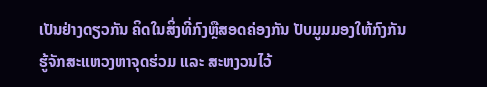ເປັນຢ່າງດຽວກັນ ຄິດໃນສິ່ງທີ່ກົງຫຼືສອດຄ່ອງກັນ ປັບມູມມອງໃຫ້ກົງກັນ ຮູ້ຈັກສະແຫວງຫາຈຸດຮ່ວມ ແລະ ສະຫງວນໄວ້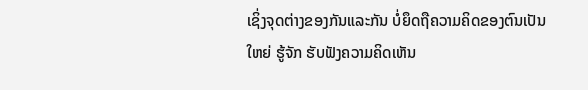ເຊິ່ງຈຸດຕ່າງຂອງກັນແລະກັນ ບໍ່ຍຶດຖືຄວາມຄິດຂອງຕົນເປັນໃຫຍ່ ຮູ້ຈັກ ຮັບຟັງຄວາມຄິດເຫັນ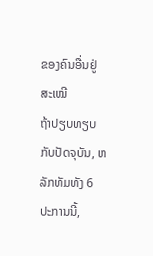ຂອງຄົນອື່ນຢູ່ສະເໝີ
ຖ້າປຽບທຽບກັບປັດຈຸບັນ, ຫລັກທັມທັງ 6 ປະການນີ້,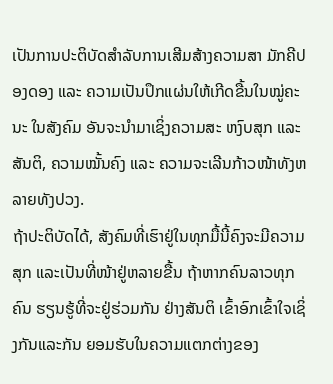ເປັນການປະຕິບັດສໍາລັບການເສີມສ້າງຄວາມສາ ມັກຄີປອງດອງ ແລະ ຄວາມເປັນປຶກແຜ່ນໃຫ້ເກີດຂື້ນໃນໝູ່ຄະນະ ໃນສັງຄົມ ອັນຈະນໍາມາເຊິ່ງຄວາມສະ ຫງົບສຸກ ແລະ ສັນຕິ, ຄວາມໝັ້ນຄົງ ແລະ ຄວາມຈະເລີນກ້າວໜ້າທັງຫລາຍທັງປວງ.
ຖ້າປະຕິບັດໄດ້, ສັງຄົມທີ່ເຮົາຢູ່ໃນທຸກມື້ນີ້ຄົງຈະມີຄວາມສຸກ ແລະເປັນທີ່ໜ້າຢູ່ຫລາຍຂື້ນ ຖ້າຫາກຄົນລາວທຸກຄົນ ຮຽນຮູ້ທີ່ຈະຢູ່ຮ່ວມກັນ ຢ່າງສັນຕິ ເຂົ້າອົກເຂົ້າໃຈເຊິ່ງກັນແລະກັນ ຍອມຮັບໃນຄວາມແຕກຕ່າງຂອງ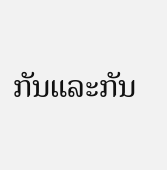ກັນແລະກັນ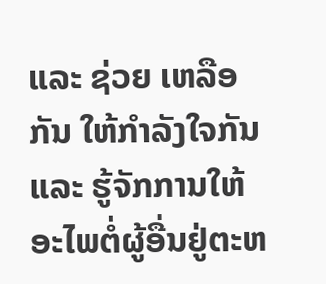ແລະ ຊ່ວຍ ເຫລືອກັນ ໃຫ້ກໍາລັງໃຈກັນ ແລະ ຮູ້ຈັກການໃຫ້ອະໄພຕໍ່ຜູ້ອື່ນຢູ່ຕະຫ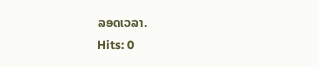ລອດເວລາ.
Hits: 0